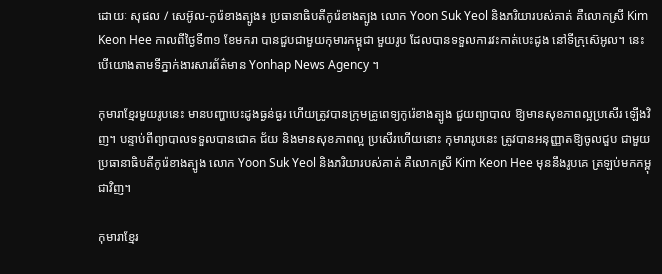ដោយៈ សុផល / សេអ៊ូល-កូរ៉េខាងត្បូង៖ ប្រធានាធិបតីកូរ៉េខាងត្បូង លោក Yoon Suk Yeol និងភរិយារបស់គាត់ គឺលោកស្រី Kim Keon Hee កាលពីថ្ងៃទី៣១ ខែមករា បានជួបជាមួយកុមារកម្ពុជា មួយរូប ដែលបានទទួលការវះកាត់បេះដូង នៅទីក្រុស៊េអូល។ នេះបើយោងតាមទីភ្នាក់ងារសារព័ត៌មាន Yonhap News Agency ។

កុមារាខ្មែរមួយរូបនេះ មានបញ្ហាបេះដូងធ្ងន់ធ្ងរ ហើយត្រូវបានក្រុមគ្រូពេទ្យកូរ៉េខាងត្បូង ជួយព្យាបាល ឱ្យមានសុខភាពល្អប្រសើរ ឡើងវិញ។ បន្ទាប់ពីព្យាបាលទទួលបានជោគ ជ័យ និងមានសុខភាពល្អ ប្រសើរហើយនោះ កុមារារូបនេះ ត្រូវបានអនុញ្ញាតឱ្យចូលជួប ជាមួយប្រធានាធិបតីកូរ៉េខាងត្បូង លោក Yoon Suk Yeol និងភរិយារបស់គាត់ គឺលោកស្រី Kim Keon Hee មុននឹងរូបគេ ត្រឡប់មកកម្ពុជាវិញ។

កុមារាខ្មែរ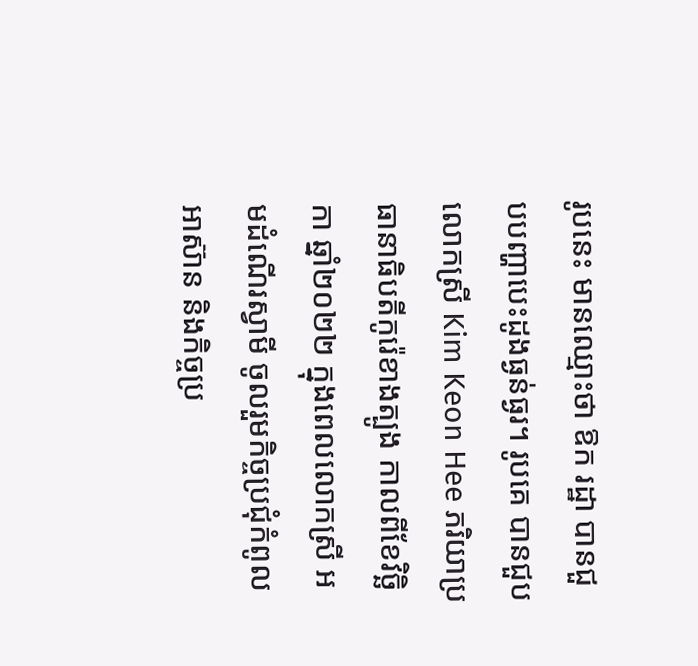រូបនេះ មានឈ្មោះថា ឱក រដ្ឋា បានជួបបញ្ហាបេះដូងធ្ងន់ធ្ងរ។ រូបគេ បានជួប លោកស្រី Kim Keon Hee ភរិយាប្រធានាធិបតីកូរ៉េខាងត្បូង កាលពីខែវិច្ឆិកា ឆ្នាំ២០២២ ក្នុងពេលលោកស្រី អមដំណើរស្វាមី ចូលរួមកិច្ចប្រជុំកំពូលអាស៊ាន និងកិច្ចប្រ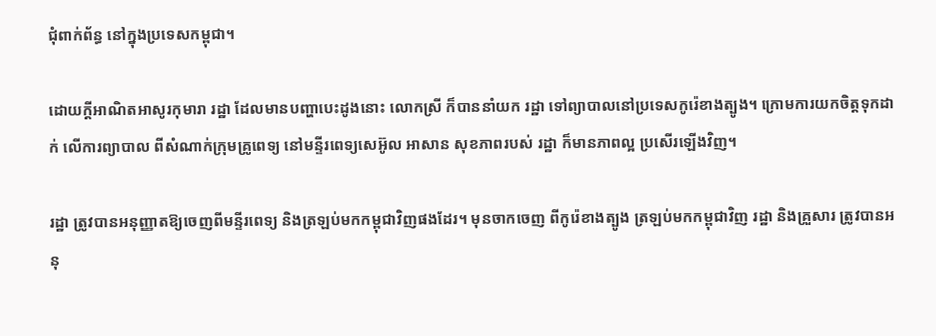ជុំពាក់ព័ន្ធ នៅក្នុងប្រទេសកម្ពុជា។

ដោយក្តីអាណិតអាសូរកុមារា រដ្ឋា ដែលមានបញ្ហាបេះដូងនោះ លោកស្រី ក៏បាននាំយក រដ្ឋា ទៅព្យាបាលនៅប្រទេសកូរ៉េខាងត្បូង។ ក្រោមការយកចិត្តទុកដាក់ លើការព្យាបាល ពីសំណាក់ក្រុមគ្រូពេទ្យ នៅមន្ទីរពេទ្យសេអ៊ូល អាសាន សុខភាពរបស់ រដ្ឋា ក៏មានភាពល្អ ប្រសើរឡើងវិញ។

រដ្ឋា ត្រូវបានអនុញ្ញាតឱ្យចេញពីមន្ទីរពេទ្យ និងត្រឡប់មកកម្ពុជាវិញផងដែរ។ មុនចាកចេញ ពីកូរ៉េខាងត្បូង ត្រឡប់មកកម្ពុជាវិញ រដ្ឋា និងគ្រួសារ ត្រូវបានអនុ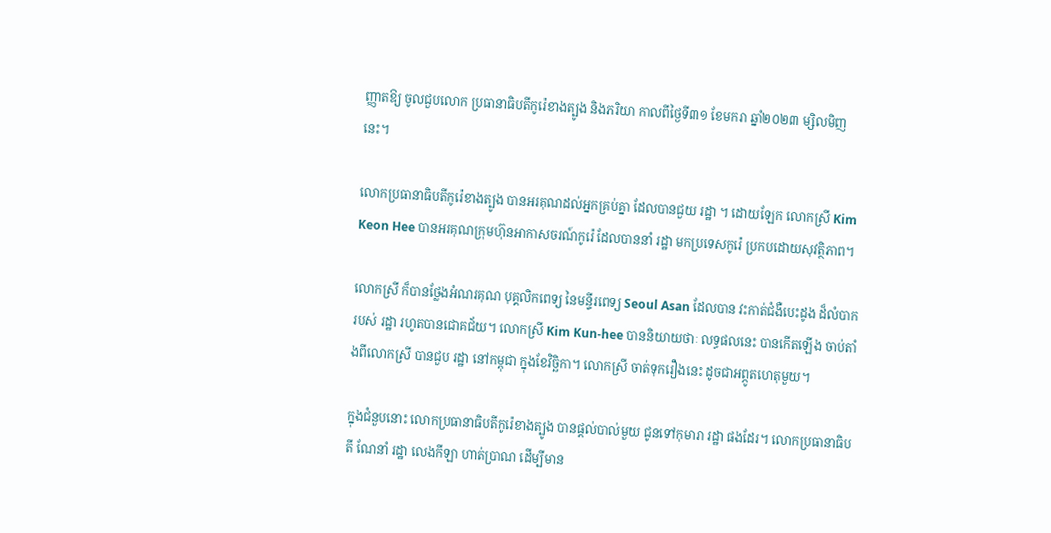ញ្ញាតឱ្យ ចូលជួបលោក ប្រធានាធិបតីកូរ៉េខាងត្បូង និងភរិយា កាលពីថ្ងៃទី៣១ ខែមករា ឆ្នាំ២០២៣ ម្សិលមិញនេះ។

លោកប្រធានាធិបតីកូរ៉េខាងត្បូង បានអរគុណដល់អ្នកគ្រប់គ្នា ដែលបានជួយ រដ្ឋា ។ ដោយឡែក លោកស្រី Kim Keon Hee បានអរគុណក្រុមហ៊ុនអាកាសចរណ៍កូរ៉េ ដែលបាននាំ រដ្ឋា មកប្រទេសកូរ៉េ ប្រកបដោយសុវត្ថិភាព។

លោកស្រី ក៏បានថ្លែងអំណរគុណ បុគ្គលិកពេទ្យ នៃមន្ទីរពេទ្យ Seoul Asan ដែលបាន វះកាត់ជំងឺបេះដូង ដ៏លំបាករបស់ រដ្ឋា រហូតបានជោគជ័យ។ លោកស្រី Kim Kun-hee បាននិយាយថាៈ លទ្ធផលនេះ បានកើតឡើង ចាប់តាំងពីលោកស្រី បានជួប រដ្ឋា នៅកម្ពុជា ក្នុងខែវិច្ឆិកា។ លោកស្រី ចាត់ទុករឿងនេះ ដូចជាអព្ភូតហេតុមួយ។

ក្នុងជំនួបនោះ លោកប្រធានាធិបតីកូរ៉េខាងត្បូង បានផ្តល់បាល់មួយ ជូនទៅកុមារា រដ្ឋា ផងដែរ។ លោកប្រធានាធិបតី ណែនាំ រដ្ឋា លេងកីឡា ហាត់ប្រាណ ដើម្បីមាន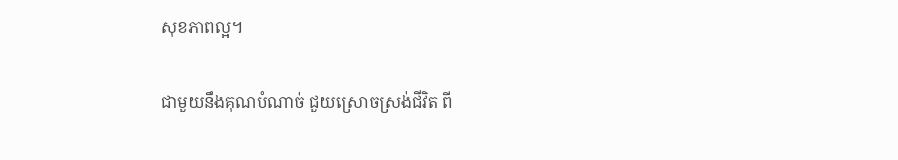សុខភាពល្អ។

ជាមួយនឹងគុណបំណាច់ ជួយស្រោចស្រង់ជីវិត ពី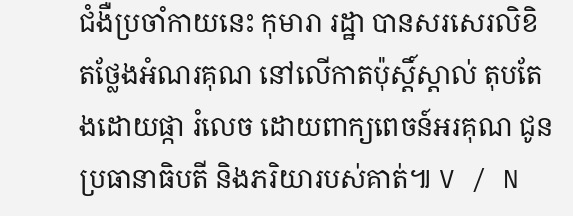ជំងឺប្រចាំកាយនេះ កុមារា រដ្ឋា បានសរសេរលិខិតថ្លែងអំណរគុណ នៅលើកាតប៉ុស្តិ៍ស្តាល់ តុបតែងដោយផ្កា រំលេច ដោយពាក្យពេចន៍អរគុណ ជូនប្រធានាធិបតី និងភរិយារបស់គាត់៕ V / N